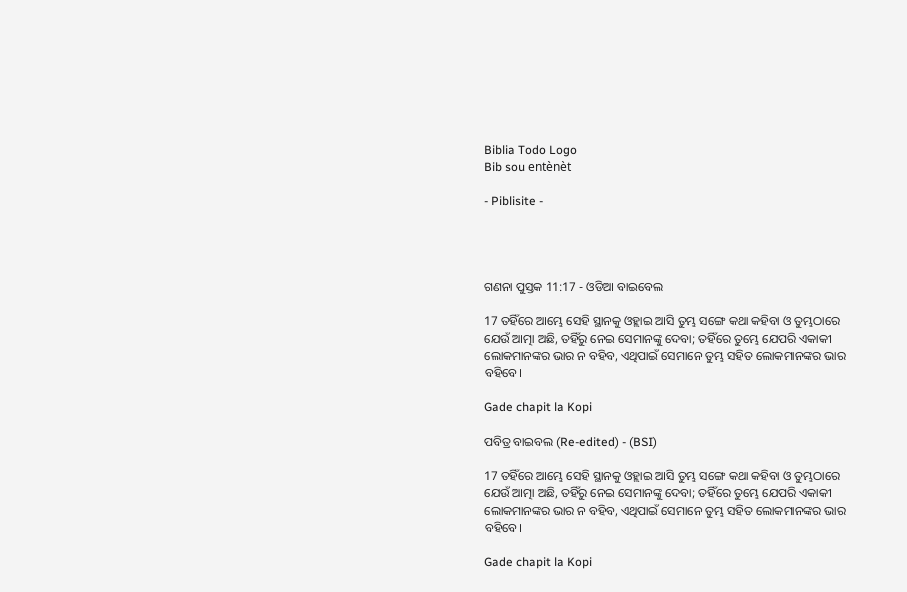Biblia Todo Logo
Bib sou entènèt

- Piblisite -




ଗଣନା ପୁସ୍ତକ 11:17 - ଓଡିଆ ବାଇବେଲ

17 ତହିଁରେ ଆମ୍ଭେ ସେହି ସ୍ଥାନକୁ ଓହ୍ଲାଇ ଆସି ତୁମ୍ଭ ସଙ୍ଗେ କଥା କହିବା ଓ ତୁମ୍ଭଠାରେ ଯେଉଁ ଆତ୍ମା ଅଛି, ତହିଁରୁ ନେଇ ସେମାନଙ୍କୁ ଦେବା; ତହିଁରେ ତୁମ୍ଭେ ଯେପରି ଏକାକୀ ଲୋକମାନଙ୍କର ଭାର ନ ବହିବ, ଏଥିପାଇଁ ସେମାନେ ତୁମ୍ଭ ସହିତ ଲୋକମାନଙ୍କର ଭାର ବହିବେ।

Gade chapit la Kopi

ପବିତ୍ର ବାଇବଲ (Re-edited) - (BSI)

17 ତହିଁରେ ଆମ୍ଭେ ସେହି ସ୍ଥାନକୁ ଓହ୍ଲାଇ ଆସି ତୁମ୍ଭ ସଙ୍ଗେ କଥା କହିବା ଓ ତୁମ୍ଭଠାରେ ଯେଉଁ ଆତ୍ମା ଅଛି, ତହିଁରୁ ନେଇ ସେମାନଙ୍କୁ ଦେବା; ତହିଁରେ ତୁମ୍ଭେ ଯେପରି ଏକାକୀ ଲୋକମାନଙ୍କର ଭାର ନ ବହିବ, ଏଥିପାଇଁ ସେମାନେ ତୁମ୍ଭ ସହିତ ଲୋକମାନଙ୍କର ଭାର ବହିବେ।

Gade chapit la Kopi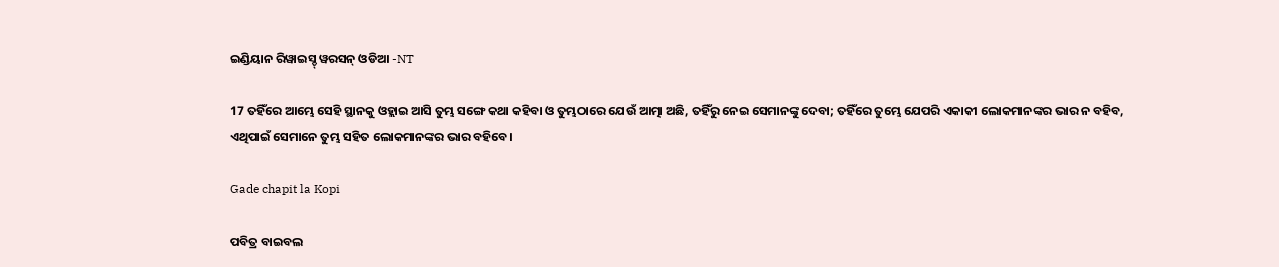ଇଣ୍ଡିୟାନ ରିୱାଇସ୍ଡ୍ ୱରସନ୍ ଓଡିଆ -NT

17 ତହିଁରେ ଆମ୍ଭେ ସେହି ସ୍ଥାନକୁ ଓହ୍ଲାଇ ଆସି ତୁମ୍ଭ ସଙ୍ଗେ କଥା କହିବା ଓ ତୁମ୍ଭଠାରେ ଯେଉଁ ଆତ୍ମା ଅଛି, ତହିଁରୁ ନେଇ ସେମାନଙ୍କୁ ଦେବା; ତହିଁରେ ତୁମ୍ଭେ ଯେପରି ଏକାକୀ ଲୋକମାନଙ୍କର ଭାର ନ ବହିବ, ଏଥିପାଇଁ ସେମାନେ ତୁମ୍ଭ ସହିତ ଲୋକମାନଙ୍କର ଭାର ବହିବେ।

Gade chapit la Kopi

ପବିତ୍ର ବାଇବଲ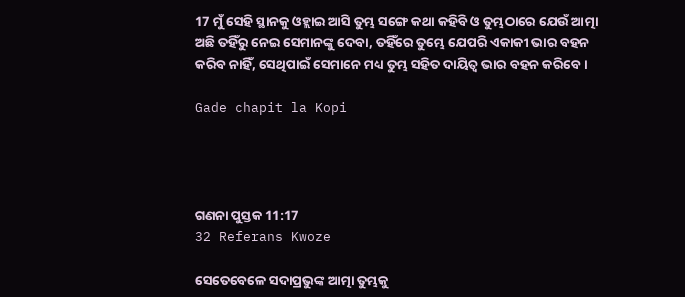17 ମୁଁ ସେହି ସ୍ଥାନକୁ ଓହ୍ଲାଇ ଆସି ତୁମ୍ଭ ସଙ୍ଗେ କଥା କହିବି ଓ ତୁମ୍ଭଠାରେ ଯେଉଁ ଆତ୍ମା ଅଛି ତହିଁରୁ ନେଇ ସେମାନଙ୍କୁ ଦେବା, ତହିଁରେ ତୁମ୍ଭେ ଯେପରି ଏକାକୀ ଭାର ବହନ କରିବ ନାହିଁ, ସେଥିପାଇଁ ସେମାନେ ମଧ୍ୟ ତୁମ୍ଭ ସହିତ ଦାୟିତ୍ୱ ଭାର ବହନ କରିବେ।

Gade chapit la Kopi




ଗଣନା ପୁସ୍ତକ 11:17
32 Referans Kwoze

ସେତେବେଳେ ସଦାପ୍ରଭୁଙ୍କ ଆତ୍ମା ତୁମ୍ଭକୁ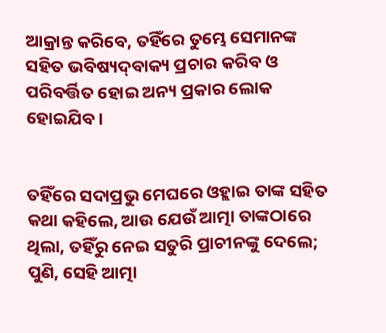ଆକ୍ରାନ୍ତ କରିବେ, ତହିଁରେ ତୁମ୍ଭେ ସେମାନଙ୍କ ସହିତ ଭବିଷ୍ୟଦ୍‍ବାକ୍ୟ ପ୍ରଚାର କରିବ ଓ ପରିବର୍ତ୍ତିତ ହୋଇ ଅନ୍ୟ ପ୍ରକାର ଲୋକ ହୋଇଯିବ।


ତହିଁରେ ସଦାପ୍ରଭୁ ମେଘରେ ଓହ୍ଲାଇ ତାଙ୍କ ସହିତ କଥା କହିଲେ, ଆଉ ଯେଉଁ ଆତ୍ମା ତାଙ୍କଠାରେ ଥିଲା, ତହିଁରୁ ନେଇ ସତୁରି ପ୍ରାଚୀନଙ୍କୁ ଦେଲେ; ପୁଣି, ସେହି ଆତ୍ମା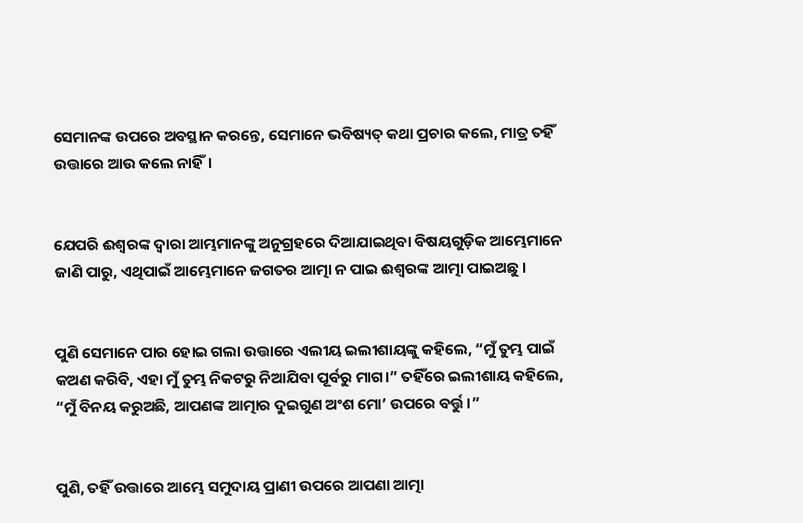ସେମାନଙ୍କ ଉପରେ ଅବସ୍ଥାନ କରନ୍ତେ, ସେମାନେ ଭବିଷ୍ୟତ୍ କଥା ପ୍ରଚାର କଲେ, ମାତ୍ର ତହିଁ ଉତ୍ତାରେ ଆଉ କଲେ ନାହିଁ।


ଯେପରି ଈଶ୍ୱରଙ୍କ ଦ୍ୱାରା ଆମ୍ଭମାନଙ୍କୁ ଅନୁଗ୍ରହରେ ଦିଆଯାଇଥିବା ବିଷୟଗୁଡ଼ିକ ଆମ୍ଭେମାନେ ଜାଣି ପାରୁ, ଏଥିପାଇଁ ଆମ୍ଭେମାନେ ଜଗତର ଆତ୍ମା ନ ପାଇ ଈଶ୍ୱରଙ୍କ ଆତ୍ମା ପାଇଅଛୁ ।


ପୁଣି ସେମାନେ ପାର ହୋଇ ଗଲା ଉତ୍ତାରେ ଏଲୀୟ ଇଲୀଶାୟଙ୍କୁ କହିଲେ, “ମୁଁ ତୁମ୍ଭ ପାଇଁ କଅଣ କରିବି, ଏହା ମୁଁ ତୁମ୍ଭ ନିକଟରୁ ନିଆଯିବା ପୂର୍ବରୁ ମାଗ।” ତହିଁରେ ଇଲୀଶାୟ କହିଲେ, “ମୁଁ ବିନୟ କରୁଅଛି, ଆପଣଙ୍କ ଆତ୍ମାର ଦୁଇଗୁଣ ଅଂଶ ମୋ’ ଉପରେ ବର୍ତ୍ତୁ।”


ପୁଣି, ତହିଁ ଉତ୍ତାରେ ଆମ୍ଭେ ସମୁଦାୟ ପ୍ରାଣୀ ଉପରେ ଆପଣା ଆତ୍ମା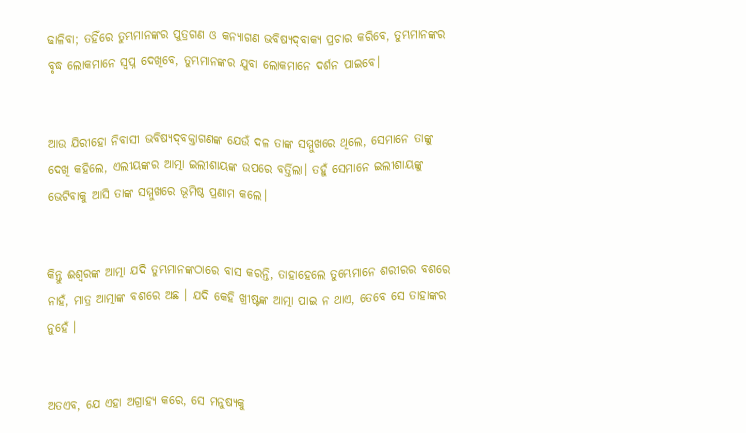ଢାଳିବା; ତହିଁରେ ତୁମ୍ଭମାନଙ୍କର ପୁତ୍ରଗଣ ଓ କନ୍ୟାଗଣ ଭବିଷ୍ୟଦ୍‍ବାକ୍ୟ ପ୍ରଚାର କରିବେ, ତୁମ୍ଭମାନଙ୍କର ବୃଦ୍ଧ ଲୋକମାନେ ସ୍ୱପ୍ନ ଦେଖିବେ, ତୁମ୍ଭମାନଙ୍କର ଯୁବା ଲୋକମାନେ ଦର୍ଶନ ପାଇବେ।


ଆଉ ଯିରୀହୋ ନିବାସୀ ଭବିଷ୍ୟଦ୍‍ବକ୍ତାଗଣଙ୍କ ଯେଉଁ ଦଳ ତାଙ୍କ ସମ୍ମୁଖରେ ଥିଲେ, ସେମାନେ ତାଙ୍କୁ ଦେଖି କହିଲେ, ଏଲୀୟଙ୍କର ଆତ୍ମା ଇଲୀଶାୟଙ୍କ ଉପରେ ବର୍ତ୍ତିଲା। ତହୁଁ ସେମାନେ ଇଲୀଶାୟଙ୍କୁ ଭେଟିବାକୁ ଆସି ତାଙ୍କ ସମ୍ମୁଖରେ ଭୂମିଷ୍ଠ ପ୍ରଣାମ କଲେ।


କିନ୍ତୁ ଈଶ୍ୱରଙ୍କ ଆତ୍ମା ଯଦି ତୁମ୍ଭମାନଙ୍କଠାରେ ବାସ କରନ୍ତି, ତାହାହେଲେ ତୁମ୍ଭେମାନେ ଶରୀରର ବଶରେ ନାହଁ, ମାତ୍ର ଆତ୍ମାଙ୍କ ବଶରେ ଅଛ । ଯଦି କେହି ଖ୍ରୀଷ୍ଟଙ୍କ ଆତ୍ମା ପାଇ ନ ଥାଏ, ତେବେ ସେ ତାହାଙ୍କର ନୁହେଁ ।


ଅତଏବ, ଯେ ଏହା ଅଗ୍ରାହ୍ୟ କରେ, ସେ ମନୁଷ୍ୟକୁ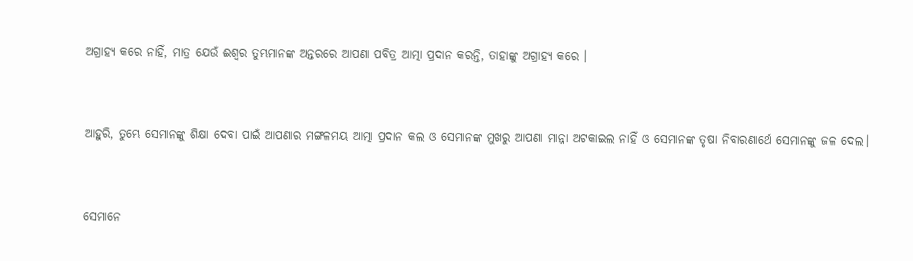ଅଗ୍ରାହ୍ୟ କରେ ନାହିଁ, ମାତ୍ର ଯେଉଁ ଈଶ୍ୱର ତୁମ୍ଭମାନଙ୍କ ଅନ୍ତରରେ ଆପଣା ପବିତ୍ର ଆତ୍ମା ପ୍ରଦାନ କରନ୍ତି, ତାହାଙ୍କୁ ଅଗ୍ରାହ୍ୟ କରେ ।


ଆହୁରି, ତୁମ୍ଭେ ସେମାନଙ୍କୁ ଶିକ୍ଷା ଦେବା ପାଇଁ ଆପଣାର ମଙ୍ଗଳମୟ ଆତ୍ମା ପ୍ରଦାନ କଲ ଓ ସେମାନଙ୍କ ମୁଖରୁ ଆପଣା ମାନ୍ନା ଅଟକାଇଲ ନାହିଁ ଓ ସେମାନଙ୍କ ତୃଷା ନିବାରଣାର୍ଥେ ସେମାନଙ୍କୁ ଜଳ ଦେଲ।


ସେମାନେ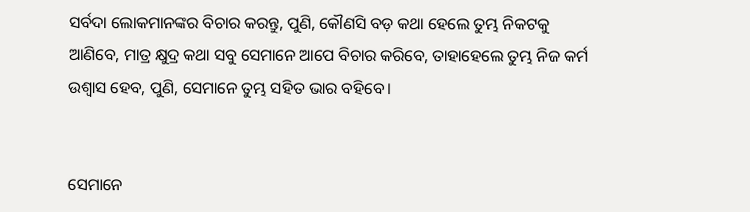ସର୍ବଦା ଲୋକମାନଙ୍କର ବିଚାର କରନ୍ତୁ, ପୁଣି, କୌଣସି ବଡ଼ କଥା ହେଲେ ତୁମ୍ଭ ନିକଟକୁ ଆଣିବେ, ମାତ୍ର କ୍ଷୁଦ୍ର କଥା ସବୁ ସେମାନେ ଆପେ ବିଚାର କରିବେ, ତାହାହେଲେ ତୁମ୍ଭ ନିଜ କର୍ମ ଉଶ୍ୱାସ ହେବ, ପୁଣି, ସେମାନେ ତୁମ୍ଭ ସହିତ ଭାର ବହିବେ।


ସେମାନେ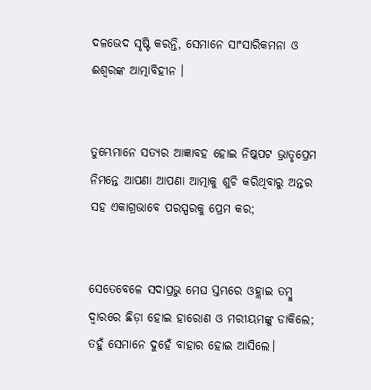ଦଳଭେଦ ସୃଷ୍ଟି କରନ୍ତି, ସେମାନେ ସାଂସାରିକମନା ଓ ଈଶ୍ୱରଙ୍କ ଆତ୍ମାବିହୀନ ।


ତୁମ୍ଭେମାନେ ସତ୍ୟର ଆଜ୍ଞାବହ ହୋଇ ନିଷ୍କପଟ ଭ୍ରାତୃପ୍ରେମ ନିମନ୍ତେ ଆପଣା ଆପଣା ଆତ୍ମାକୁ ଶୁଚି କରିଥିବାରୁ ଅନ୍ତର ସହ ଏକାଗ୍ରଭାବେ ପରସ୍ପରକୁ ପ୍ରେମ କର;


ସେତେବେଳେ ସଦାପ୍ରଭୁ ମେଘ ସ୍ତମ୍ଭରେ ଓହ୍ଲାଇ ତମ୍ବୁ ଦ୍ୱାରରେ ଛିଡ଼ା ହୋଇ ହାରୋଣ ଓ ମରୀୟମଙ୍କୁ ଡାକିଲେ; ତହୁଁ ସେମାନେ ଦୁହେଁ ବାହାର ହୋଇ ଆସିଲେ।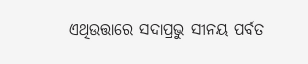ଏଥିଉତ୍ତାରେ ସଦାପ୍ରଭୁ ସୀନୟ ପର୍ବତ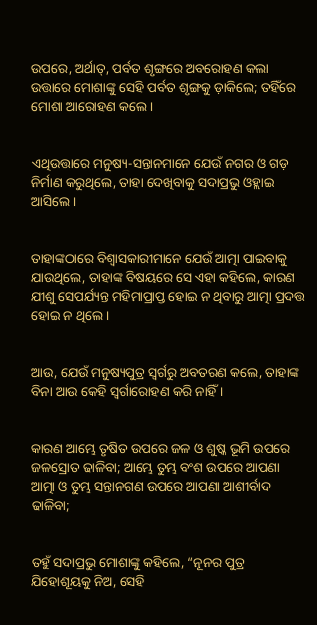ଉପରେ, ଅର୍ଥାତ୍‍, ପର୍ବତ ଶୃଙ୍ଗରେ ଅବରୋହଣ କଲା ଉତ୍ତାରେ ମୋଶାଙ୍କୁ ସେହି ପର୍ବତ ଶୃଙ୍ଗକୁ ଡ଼ାକିଲେ; ତହିଁରେ ମୋଶା ଆରୋହଣ କଲେ।


ଏଥିଉତ୍ତାରେ ମନୁଷ୍ୟ-ସନ୍ତାନମାନେ ଯେଉଁ ନଗର ଓ ଗଡ଼ ନିର୍ମାଣ କରୁଥିଲେ, ତାହା ଦେଖିବାକୁ ସଦାପ୍ରଭୁ ଓହ୍ଲାଇ ଆସିଲେ।


ତାହାଙ୍କଠାରେ ବିଶ୍ୱାସକାରୀମାନେ ଯେଉଁ ଆତ୍ମା ପାଇବାକୁ ଯାଉଥିଲେ, ତାହାଙ୍କ ବିଷୟରେ ସେ ଏହା କହିଲେ, କାରଣ ଯୀଶୁ ସେପର୍ଯ୍ୟନ୍ତ ମହିମାପ୍ରାପ୍ତ ହୋଇ ନ ଥିବାରୁ ଆତ୍ମା ପ୍ରଦତ୍ତ ହୋଇ ନ ଥିଲେ ।


ଆଉ, ଯେଉଁ ମନୁଷ୍ୟପୁତ୍ର ସ୍ୱର୍ଗରୁ ଅବତରଣ କଲେ, ତାହାଙ୍କ ବିନା ଆଉ କେହି ସ୍ୱର୍ଗାରୋହଣ କରି ନାହିଁ ।


କାରଣ ଆମ୍ଭେ ତୃଷିତ ଉପରେ ଜଳ ଓ ଶୁଷ୍କ ଭୂମି ଉପରେ ଜଳସ୍ରୋତ ଢାଳିବା; ଆମ୍ଭେ ତୁମ୍ଭ ବଂଶ ଉପରେ ଆପଣା ଆତ୍ମା ଓ ତୁମ୍ଭ ସନ୍ତାନଗଣ ଉପରେ ଆପଣା ଆଶୀର୍ବାଦ ଢାଳିବା;


ତହୁଁ ସଦାପ୍ରଭୁ ମୋଶାଙ୍କୁ କହିଲେ, “ନୂନର ପୁତ୍ର ଯିହୋଶୂୟକୁ ନିଅ, ସେହି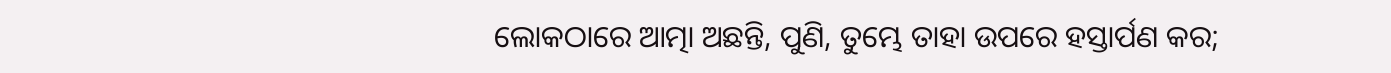ଲୋକଠାରେ ଆତ୍ମା ଅଛନ୍ତି, ପୁଣି, ତୁମ୍ଭେ ତାହା ଉପରେ ହସ୍ତାର୍ପଣ କର;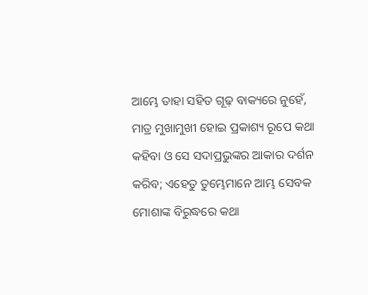ଆମ୍ଭେ ତାହା ସହିତ ଗୂଢ଼ ବାକ୍ୟରେ ନୁହେଁ, ମାତ୍ର ମୁଖାମୁଖୀ ହୋଇ ପ୍ରକାଶ୍ୟ ରୂପେ କଥା କହିବା ଓ ସେ ସଦାପ୍ରଭୁଙ୍କର ଆକାର ଦର୍ଶନ କରିବ; ଏହେତୁ ତୁମ୍ଭେମାନେ ଆମ୍ଭ ସେବକ ମୋଶାଙ୍କ ବିରୁଦ୍ଧରେ କଥା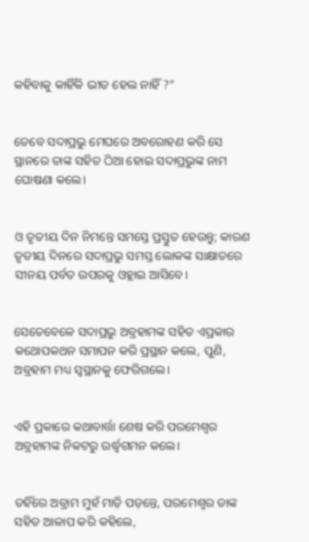କହିବାକୁ କାହିଁକି ଭୀତ ହେଲ ନାହିଁ ?”


ତେବେ ସଦାପ୍ରଭୁ ମେଘରେ ଅବରୋହଣ କରି ସେ ସ୍ଥାନରେ ତାଙ୍କ ସହିତ ଠିଆ ହୋଇ ସଦାପ୍ରଭୁଙ୍କ ନାମ ଘୋଷଣା କଲେ।


ଓ ତୃତୀୟ ଦିନ ନିମନ୍ତେ ସମସ୍ତେ ପ୍ରସ୍ତୁତ ହେଉନ୍ତୁ; କାରଣ ତୃତୀୟ ଦିନରେ ସଦାପ୍ରଭୁ ସମସ୍ତ ଲୋକଙ୍କ ସାକ୍ଷାତରେ ସୀନୟ ପର୍ବତ ଉପରକୁ ଓହ୍ଲାଇ ଆସିବେ।


ସେତେବେଳେ ସଦାପ୍ରଭୁ ଅବ୍ରହାମ‌ଙ୍କ ସହିତ ଏପ୍ରକାର କଥୋପକଥନ ସମାପନ କରି ପ୍ରସ୍ଥାନ କଲେ, ପୁଣି, ଅବ୍ରହାମ ମଧ୍ୟ ସ୍ୱସ୍ଥାନକୁ ଫେରିଗଲେ।


ଏହି ପ୍ରକାରେ କଥାବାର୍ତ୍ତା ଶେଷ କରି ପରମେଶ୍ୱର ଅବ୍ରହାମଙ୍କ ନିକଟରୁ ଉର୍ଦ୍ଧ୍ୱଗମନ କଲେ।


ତହିଁରେ ଅବ୍ରାମ ମୁହଁ ମାଡ଼ି ପଡ଼ନ୍ତେ, ପରମେଶ୍ୱର ତାଙ୍କ ସହିତ ଆଳାପ କରି କହିଲେ,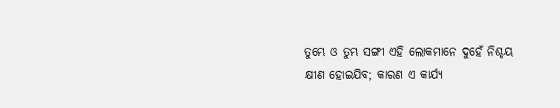ତୁମ୍ଭେ ଓ ତୁମ୍ଭ ସଙ୍ଗୀ ଏହି ଲୋକମାନେ ଦୁହେଁ ନିଶ୍ଚୟ କ୍ଷୀଣ ହୋଇଯିବ; କାରଣ ଏ କାର୍ଯ୍ୟ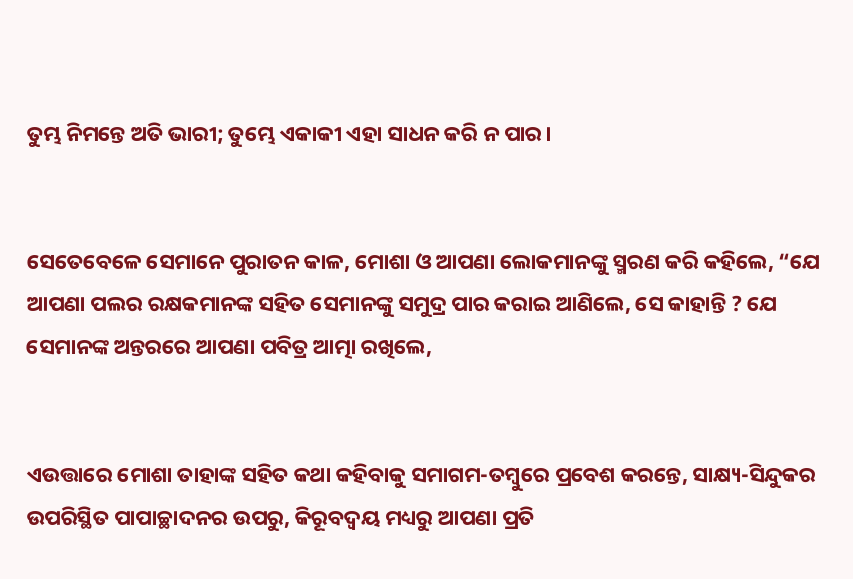ତୁମ୍ଭ ନିମନ୍ତେ ଅତି ଭାରୀ; ତୁମ୍ଭେ ଏକାକୀ ଏହା ସାଧନ କରି ନ ପାର।


ସେତେବେଳେ ସେମାନେ ପୁରାତନ କାଳ, ମୋଶା ଓ ଆପଣା ଲୋକମାନଙ୍କୁ ସ୍ମରଣ କରି କହିଲେ, “ଯେ ଆପଣା ପଲର ରକ୍ଷକମାନଙ୍କ ସହିତ ସେମାନଙ୍କୁ ସମୁଦ୍ର ପାର କରାଇ ଆଣିଲେ, ସେ କାହାନ୍ତି ? ଯେ ସେମାନଙ୍କ ଅନ୍ତରରେ ଆପଣା ପବିତ୍ର ଆତ୍ମା ରଖିଲେ,


ଏଉତ୍ତାରେ ମୋଶା ତାହାଙ୍କ ସହିତ କଥା କହିବାକୁ ସମାଗମ-ତମ୍ବୁରେ ପ୍ରବେଶ କରନ୍ତେ, ସାକ୍ଷ୍ୟ-ସିନ୍ଦୁକର ଉପରିସ୍ଥିତ ପାପାଚ୍ଛାଦନର ଉପରୁ, କିରୂବଦ୍ୱୟ ମଧ୍ୟରୁ ଆପଣା ପ୍ରତି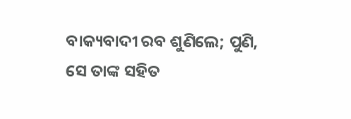ବାକ୍ୟବାଦୀ ରବ ଶୁଣିଲେ; ପୁଣି, ସେ ତାଙ୍କ ସହିତ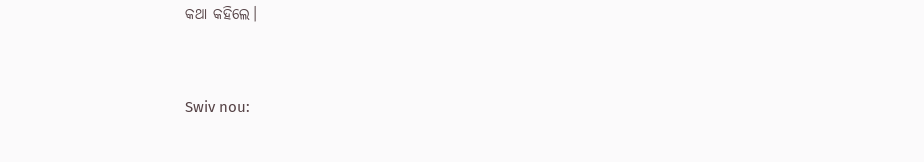କଥା କହିଲେ।


Swiv nou: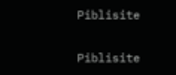Piblisite


Piblisite